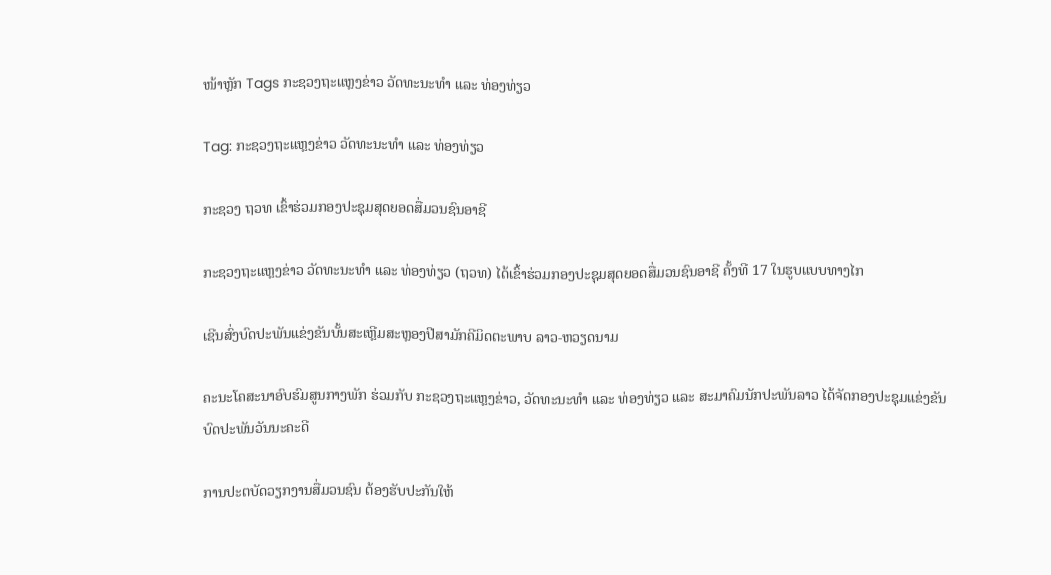ໜ້າຫຼັກ Tags ກະຊວງຖະແຫຼງຂ່າວ ວັດທະນະທຳ ແລະ ທ່ອງທ່ຽວ

Tag: ກະຊວງຖະແຫຼງຂ່າວ ວັດທະນະທຳ ແລະ ທ່ອງທ່ຽວ

ກະຊວງ ຖວທ ເຂົ້າຮ່ວມກອງປະຊຸມສຸດຍອດສື່ມວນຊົນອາຊີ

ກະຊວງຖະແຫຼງຂ່າວ ວັດທະນະທໍາ ແລະ ທ່ອງທ່ຽວ (ຖວທ) ໄດ້ເຂົ້າຮ່ວມກອງປະຊຸມສຸດຍອດສື່ມວນຊົນອາຊີ ຄັ້ງທີ 17 ໃນຮູບແບບທາງໄກ

ເຊີນສົ່ງບົດປະພັນແຂ່ງຂັນບັ້ນສະເຫຼີມສະຫຼອງປີສາມັກຄີມິດຕະພາບ ລາວ-ຫວຽດນາມ

ຄະນະໂຄສະນາອົບຮົມສູນກາງພັກ ຮ່ວມກັບ ກະຊວງຖະແຫຼງຂ່າວ, ວັດທະນະທຳ ແລະ ທ່ອງທ່ຽວ ແລະ ສະມາຄົມນັກປະພັນລາວ ໄດ້ຈັດກອງປະຊຸມແຂ່ງຂັນບົດປະພັນວັນນະຄະດີ

ການປະຕບັດວຽກງານສື່ມວນຊົນ ຕ້ອງຮັບປະກັນໃຫ້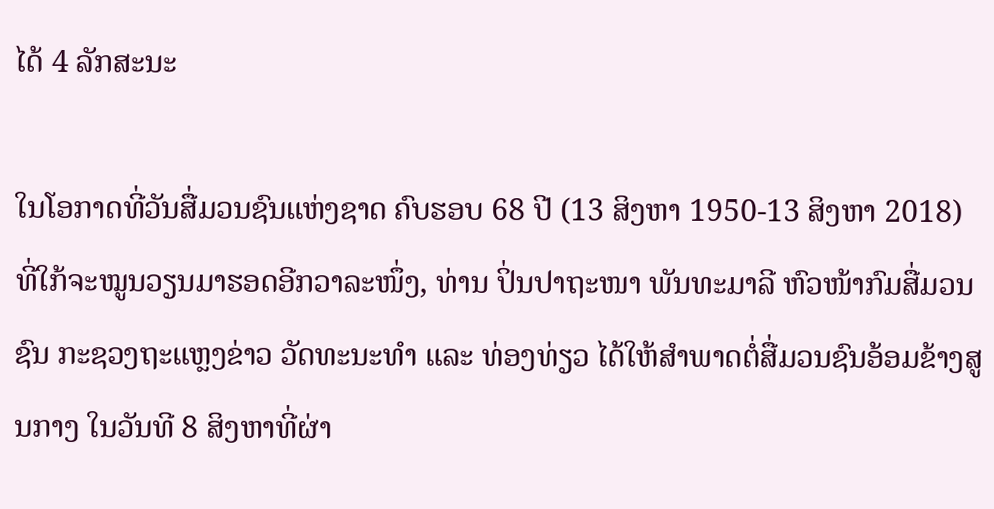ໄດ້ 4 ລັກສະນະ

ໃນໂອກາດທີ່ວັນສື່ມວນຊົນແຫ່ງຊາດ ຄົບຮອບ 68 ປີ (13 ສິງຫາ 1950-13 ສິງຫາ 2018) ທີ່ໃກ້ຈະໝູນວຽນມາຮອດອີກວາລະໜຶ່ງ, ທ່ານ ປິ່ນປາຖະໜາ ພັນທະມາລີ ຫົວໜ້າກົມສື່ມວນຊົນ ກະຊວງຖະແຫຼງຂ່າວ ວັດທະນະທຳ ແລະ ທ່ອງທ່ຽວ ໄດ້ໃຫ້ສຳພາດຕໍ່ສື່ມວນຊົນອ້ອມຂ້າງສູນກາງ ໃນວັນທີ 8 ສິງຫາທີ່ຜ່າ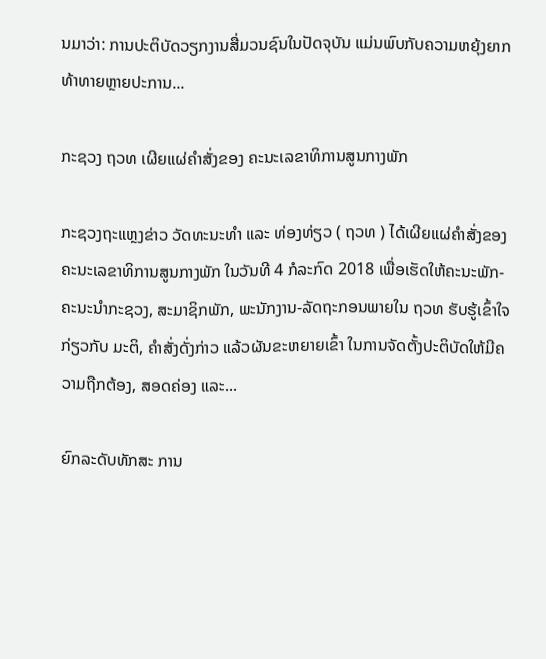ນມາວ່າ: ການປະຕິບັດວຽກງານສື່ມວນຊົນໃນປັດຈຸບັນ ແມ່ນພົບກັບຄວາມຫຍຸ້ງຍາກທ້າທາຍຫຼາຍປະການ...

ກະຊວງ ຖວທ ເຜີຍແຜ່ຄໍາສັ່ງຂອງ ຄະນະເລຂາທິການສູນກາງພັກ

ກະຊວງຖະແຫຼງຂ່າວ ວັດທະນະທໍາ ແລະ ທ່ອງທ່ຽວ ( ຖວທ ) ໄດ້ເຜີຍແຜ່ຄໍາສັ່ງຂອງ ຄະນະເລຂາທິການສູນກາງພັກ ໃນວັນທີ 4 ກໍລະກົດ 2018 ເພື່ອເຮັດໃຫ້ຄະນະພັກ-ຄະນະນໍາກະຊວງ, ສະມາຊິກພັກ, ພະນັກງານ-ລັດຖະກອນພາຍໃນ ຖວທ ຮັບຮູ້ເຂົ້າໃຈກ່ຽວກັບ ມະຕິ, ຄໍາສັ່ງດັ່ງກ່າວ ແລ້ວຜັນຂະຫຍາຍເຂົ້າ ໃນການຈັດຕັ້ງປະຕິບັດໃຫ້ມີຄວາມຖືກຕ້ອງ, ສອດຄ່ອງ ແລະ...

ຍົກລະດັບທັກສະ ການ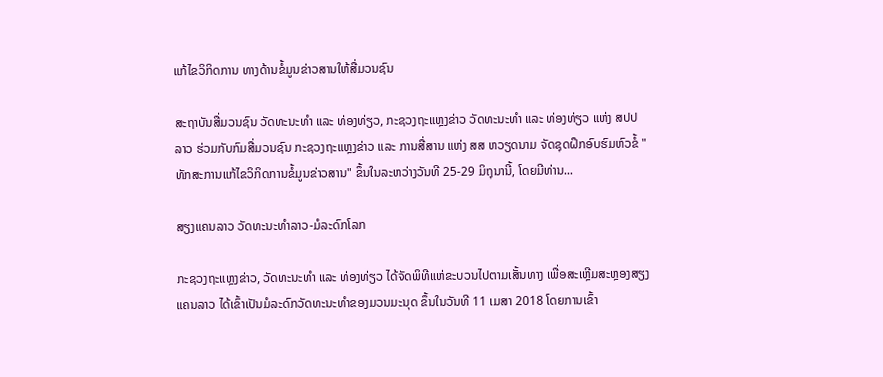ແກ້ໄຂວິກິດການ ທາງດ້ານຂໍ້ມູນຂ່າວສານໃຫ້ສື່ມວນຊົນ

ສະຖາບັນສື່ມວນຊົນ ວັດທະນະທຳ ແລະ ທ່ອງທ່ຽວ, ກະຊວງຖະແຫຼງຂ່າວ ວັດທະນະທຳ ແລະ ທ່ອງທ່ຽວ ແຫ່ງ ສປປ ລາວ ຮ່ວມກັບກົມສື່ມວນຊົນ ກະຊວງຖະແຫຼງຂ່າວ ແລະ ການສື່ສານ ແຫ່ງ ສສ ຫວຽດນາມ ຈັດຊຸດຝຶກອົບຮົມຫົວຂໍ້ "ທັກສະການແກ້ໄຂວິກິດການຂໍ້ມູນຂ່າວສານ" ຂຶ້ນໃນລະຫວ່າງວັນທີ 25-29 ມິຖຸນານີ້, ໂດຍມີທ່ານ...

ສຽງແຄນລາວ ວັດທະນະທຳລາວ-ມໍລະດົກໂລກ

ກະຊວງຖະແຫຼງຂ່າວ, ວັດທະນະທຳ ແລະ ທ່ອງທ່ຽວ ໄດ້ຈັດພິທີແຫ່ຂະບວນໄປຕາມເສັ້ນທາງ ເພື່ອສະເຫຼີມສະຫຼອງສຽງແຄນລາວ ໄດ້ເຂົ້າເປັນມໍລະດົກວັດທະນະທໍາຂອງມວນມະນຸດ ຂຶ້ນໃນວັນທີ 11 ເມສາ 2018 ໂດຍການເຂົ້າ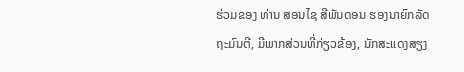ຮ່ວມຂອງ ທ່ານ ສອນໄຊ ສີພັນດອນ ຮອງນາຍົກລັດຖະມົນຕີ, ມີພາກສ່ວນທີ່ກ່ຽວຂ້ອງ, ນັກສະແດງສຽງ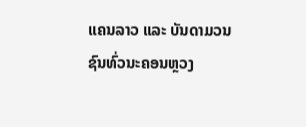ແຄນລາວ ແລະ ບັນດາມວນຊົນທົ່ວນະຄອນຫຼວງ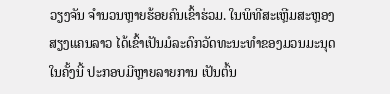ວຽງຈັນ ຈໍານວນຫຼາຍຮ້ອຍຄົນເຂົ້າຮ່ວມ. ໃນພິທີສະເຫຼີມສະຫຼອງສຽງແຄນລາວ ໄດ້ເຂົ້າເປັນມໍລະດົກວັດທະນະທໍາຂອງມວນມະນຸດໃນຄັ້ງນີ້ ປະກອບມີຫຼາຍລາຍການ ເປັນຕົ້ນ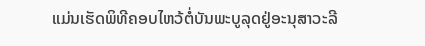ແມ່ນເຮັດພິທີຄອບໄຫວ້ຕໍ່ບັນພະບູລຸດຢູ່ອະນຸສາວະລີ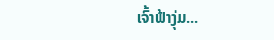ເຈົ້າຟ້າງຸ່ມ...